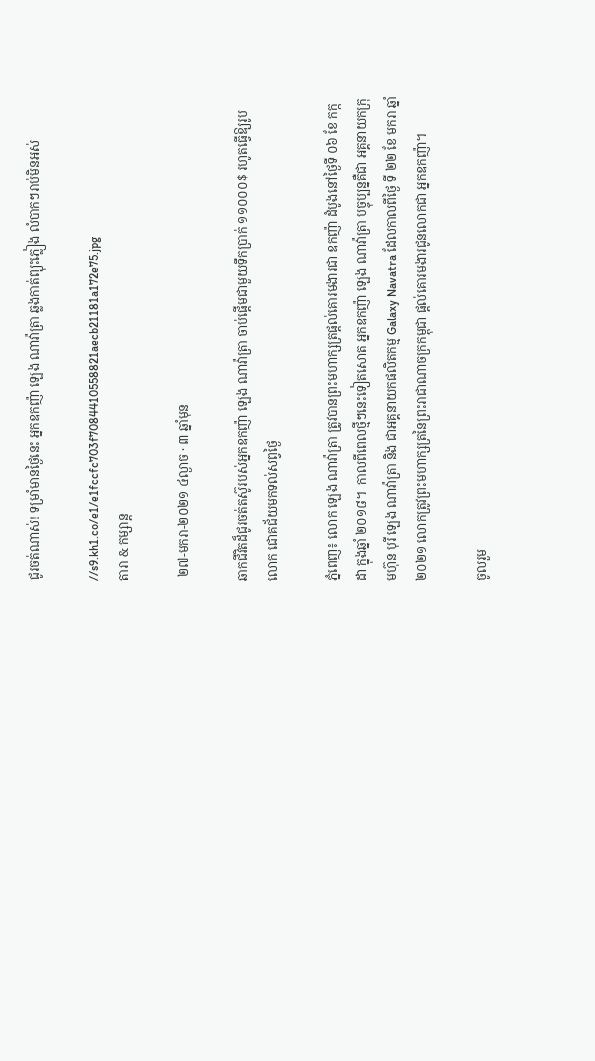ជូរចត់ណាស់! ទម្រាំមានថ្ងៃនេះ អ្នកឧកញ៉ា ឡេង ណាវ៉ាត្រា ឆ្លងកាត់ព្យុះភ្លៀង លំបាកៗរាប់មិនអស់

//s9.kh1.co/e1/e1fccfc703f7084410558821aecb21181a172e75.jpg
តារា & កម្សាន្ដ

 ២៧-មករា-២០២១ ៤ល្ងាច · ៣ ឆ្នាំមុន

ឆាកជីវិតដ៏ជូរចត់តស៊ូរបស់អ្នកឧកញ៉ា ឡេង ណាវ៉ាត្រា ចាប់ផ្តើមជាមួយទឹកប្រាក់ ១១០០០$ រហូតធ្វើឱ្យរូបលោក ជោគជ័យមកទល់សព្វថ្ងៃ

ភ្នំពេញ៖ លោក ឡេង ណាវ៉ាត្រា ត្រូវបានព្រះមហាក្សត្រផ្តល់គោរមងារជា ឧកញ៉ា ដំបូងនៅថ្ងៃទី ០៦ ខែ កក្កដា ក្នុងឆ្នាំ ២០១៨។  កាលពីពេលថ្មីៗនេះទៀតសោត អ្នកឧកញ៉ា ឡេង ណាវ៉ាត្រា បច្ចុប្បន្នគឺជា អគ្គនាយកក្រុមហ៊ុន បុរី ឡេង ណាវ៉ាត្រា និង ជាអគ្គនាយកផលិតកម្ម Galaxy Navatra ដែលកាលពីថ្ងៃ ទី ២២ ខែ មករា ឆ្នាំ ២០២១ លោកត្រូវព្រះមហាក្សត្រនៃព្រះរាជាណាចក្រកម្ពុជា ផ្តល់គោរមងារជូនលោកជា អ្នកឧកញ៉ា។

ចូលរួម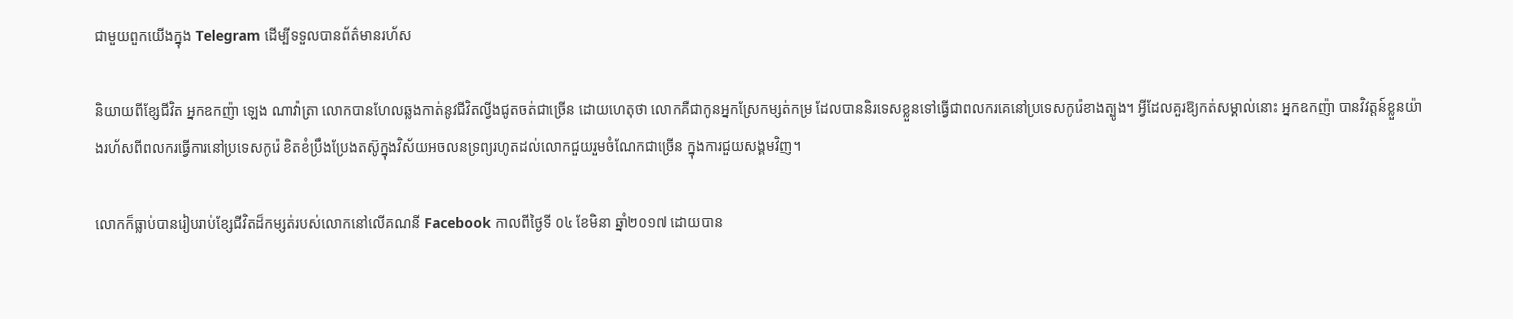ជាមួយពួកយើងក្នុង Telegram ដើម្បីទទួលបានព័ត៌មានរហ័ស

និយាយពីខ្សែជីវិត អ្នកឧកញ៉ា ឡេង ណាវ៉ាត្រា លោកបានហែលឆ្លងកាត់នូវជីវិតល្វីងជូតចត់ជាច្រើន ដោយហេតុថា លោកគឺជាកូនអ្នកស្រែកម្សត់កម្រ ដែលបាននិរទេសខ្លួនទៅធ្វើជាពលករគេនៅប្រទេសកូរ៉េខាងត្បូង។ អ្វីដែលគួរឱ្យកត់សម្គាល់នោះ អ្នកឧកញ៉ា បានវិវត្តន៍ខ្លួនយ៉ាងរហ័សពីពលករធ្វើការនៅប្រទេសកូរ៉េ ខិតខំប្រឹងប្រែងតស៊ូក្នុងវិស័យអចលនទ្រព្យរហូតដល់លោកជួយរួមចំណែកជាច្រើន ក្នុងការជួយសង្គមវិញ។

លោកក៏ធ្លាប់បានរៀបរាប់ខ្សែជីវិតដ៏កម្សត់របស់លោកនៅលើគណនី Facebook កាលពីថ្ងៃទី ០៤ ខែមិនា ឆ្នាំ២០១៧ ដោយបាន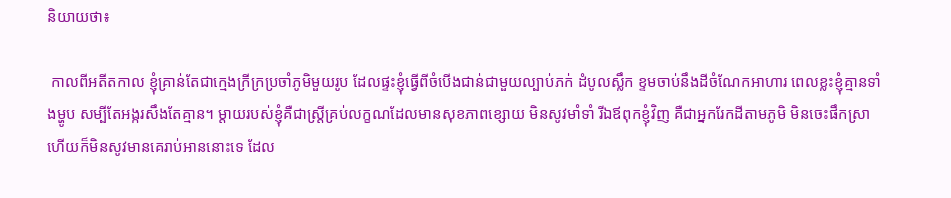និយាយថា៖

 កាលពីអតីតកាល ខ្ញុំគ្រាន់តែជាក្មេងក្រីក្រប្រចាំភូមិមួយរូប ដែលផ្ទះខ្ញុំធ្វើពីចំបើងជាន់ជាមួយល្បាប់ភក់ ដំបូលស្លឹក ខ្ទមចាប់នឹងដីចំណែកអាហារ ពេលខ្លះខ្ញុំគ្មានទាំងម្ហូប សម្បីតែអង្ករសឹងតែគ្មាន។ ម្តាយរបស់ខ្ញុំគឺជាស្ត្រីគ្រប់លក្ខណដែលមានសុខភាពខ្សោយ មិនសូវមាំទាំ រីឯឪពុកខ្ញុំវិញ គឺជាអ្នករែកដីតាមភូមិ មិនចេះផឹកស្រាហើយក៏មិនសូវមានគេរាប់អាននោះទេ ដែល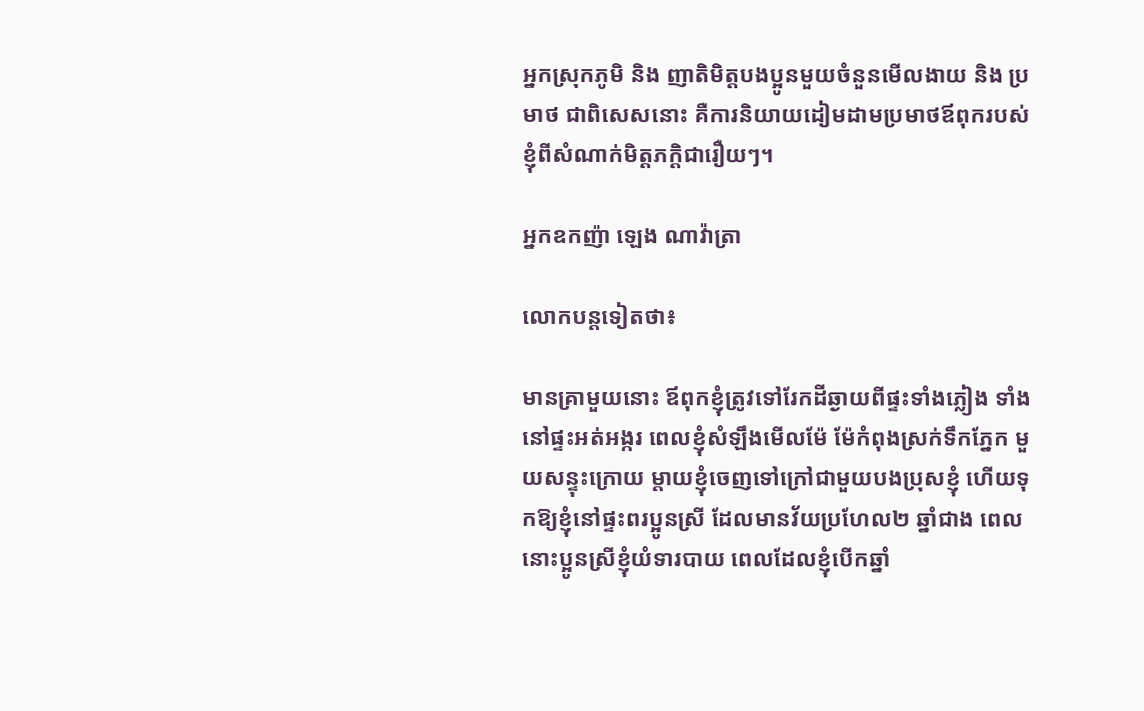អ្នកស្រុកភូមិ និង ញាតិមិត្តបងប្អូនមួយចំនួនមើលងាយ និង ប្រមាថ ជាពិសេសនោះ គឺការនិយាយដៀមដាមប្រមាថឪពុករបស់ខ្ញុំពីសំណាក់មិត្តភក្តិជារឿយៗ។

អ្នកឧកញ៉ា ឡេង ណាវ៉ាត្រា

លោកបន្តទៀតថា៖

មានគ្រាមួយនោះ ឪពុកខ្ញុំត្រូវទៅរែកដីឆ្ងាយពីផ្ទះទាំងភ្លៀង ទាំងនៅផ្ទះអត់អង្ករ ពេលខ្ញុំសំឡឹងមើលម៉ែ ម៉ែកំពុងស្រក់ទឹកភ្នែក មួយសន្ទុះក្រោយ ម្តាយខ្ញុំចេញទៅក្រៅជាមួយបងប្រុសខ្ញុំ ហើយទុកឱ្យខ្ញុំនៅផ្ទះពរប្អូនស្រី ដែលមានវ័យប្រហែល២ ឆ្នាំជាង ពេលនោះប្អូនស្រីខ្ញុំយំទារបាយ ពេលដែលខ្ញុំបើកឆ្នាំ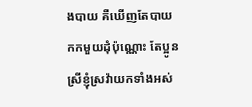ងបាយ គឺឃើញតែបាយកកមួយដុំប៉ុណ្ណោះ តែប្អូនស្រីខ្ញុំស្រវ៉ាយកទាំងអស់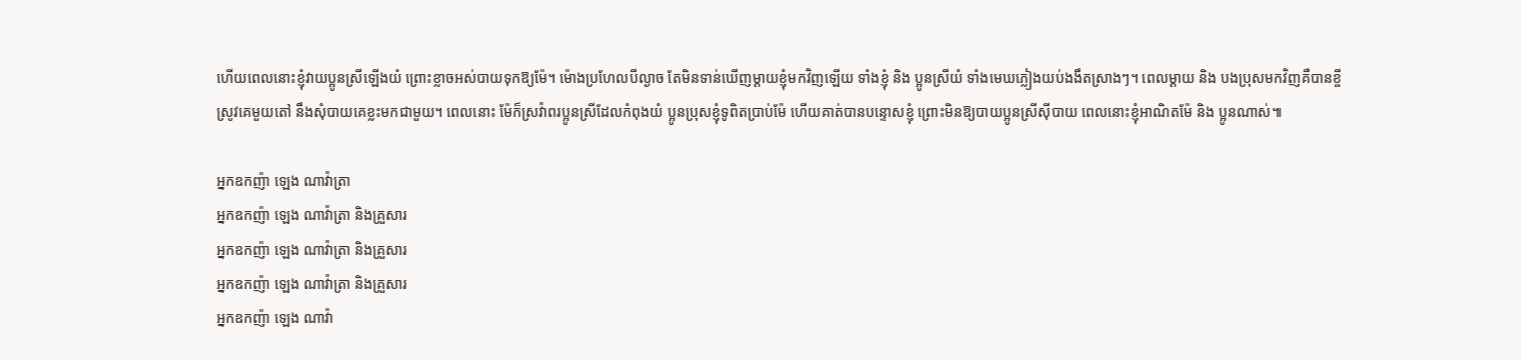ហើយពេលនោះខ្ញុំវាយប្អូនស្រីឡើងយំ ព្រោះខ្លាចអស់បាយទុកឱ្យម៉ែ។ ម៉ោងប្រហែលបីល្ងាច តែមិនទាន់ឃើញម្តាយខ្ញុំមកវិញឡើយ ទាំងខ្ញុំ និង ប្អូនស្រីយំ ទាំងមេឃភ្លៀងយប់ងងឹតស្រាងៗ។ ពេលម្តាយ និង បងប្រុសមកវិញគឺបានខ្ចីស្រូវគេមួយតៅ នឹងសុំបាយគេខ្លះមកជាមួយ។ ពេលនោះ ម៉ែក៏ស្រវ៉ាពរប្អូនស្រីដែលកំពុងយំ ប្អូនប្រុសខ្ញុំទូពិតប្រាប់ម៉ែ ហើយគាត់បានបន្ទោសខ្ញុំ ព្រោះមិនឱ្យបាយប្អូនស្រីស៊ីបាយ ពេលនោះខ្ញុំអាណិតម៉ែ និង ប្អូនណាស់៕

អ្នកឧកញ៉ា ឡេង ណាវ៉ាត្រា
អ្នកឧកញ៉ា ឡេង ណាវ៉ាត្រា និងគ្រួសារ
អ្នកឧកញ៉ា ឡេង ណាវ៉ាត្រា និងគ្រួសារ
អ្នកឧកញ៉ា ឡេង ណាវ៉ាត្រា និងគ្រួសារ
អ្នកឧកញ៉ា ឡេង ណាវ៉ា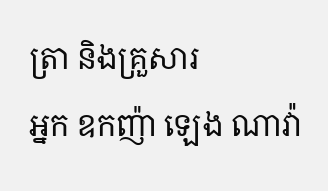ត្រា និងគ្រួសារ
អ្នក ឧកញ៉ា ឡេង ណាវ៉ា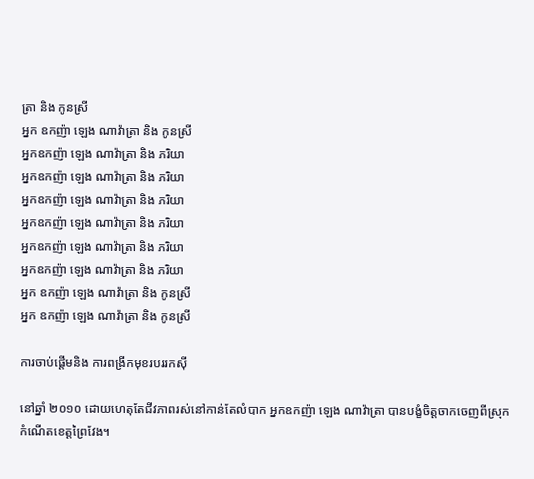ត្រា និង កូនស្រី
អ្នក ឧកញ៉ា ឡេង ណាវ៉ាត្រា និង កូនស្រី
អ្នកឧកញ៉ា ឡេង ណាវ៉ាត្រា និង ភរិយា
អ្នកឧកញ៉ា ឡេង ណាវ៉ាត្រា និង ភរិយា
អ្នកឧកញ៉ា ឡេង ណាវ៉ាត្រា និង ភរិយា
អ្នកឧកញ៉ា ឡេង ណាវ៉ាត្រា និង ភរិយា
អ្នកឧកញ៉ា ឡេង ណាវ៉ាត្រា និង ភរិយា
អ្នកឧកញ៉ា ឡេង ណាវ៉ាត្រា និង ភរិយា
អ្នក ឧកញ៉ា ឡេង ណាវ៉ាត្រា និង កូនស្រី
អ្នក ឧកញ៉ា ឡេង ណាវ៉ាត្រា និង កូនស្រី

ការចាប់ផ្តើមនិង ការពង្រីកមុខរបររកស៊ី

នៅឆ្នាំ ២០១០ ដោយហេតុតែជីវភាពរស់នៅកាន់តែលំបាក អ្នកឧកញ៉ា ឡេង ណាវ៉ាត្រា បានបង្ខំចិត្តចាកចេញពីស្រុកកំណើតខេត្តព្រៃវែង។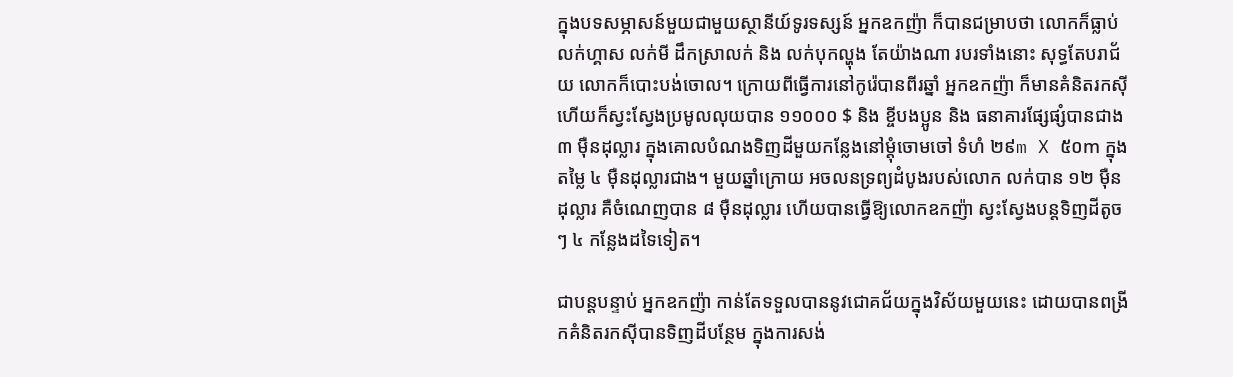ក្នុងបទសម្ភាសន៍មួយជាមួយស្ថានីយ៍ទូរទស្សន៍ អ្នកឧកញ៉ា ក៏បានជម្រាបថា លោកក៏ធ្លាប់លក់ហ្គាស លក់មី ដឹកស្រាលក់ និង លក់បុកល្ហុង តែយ៉ាងណា របរទាំងនោះ សុទ្ធតែបរាជ័យ លោកក៏បោះបង់ចោល។ ក្រោយពីធ្វើការនៅកូរ៉េបានពីរឆ្នាំ អ្នកឧកញ៉ា ក៏មានគំនិតរកស៊ី ហើយក៏ស្វះស្វែងប្រមូលលុយបាន ១១០០០ $ និង ខ្ចីបងប្អូន និង ធនាគារផ្សែផ្សំបានជាង ៣ ម៉ឺនដុល្លារ ក្នុងគោលបំណងទិញដីមួយកន្លែងនៅម្តុំចោមចៅ ទំហំ ២៩m X ៥០m ក្នុងតម្លៃ ៤ ម៉ឺនដុល្លារជាង។ មួយឆ្នាំក្រោយ អចលនទ្រព្យដំបូងរបស់លោក លក់បាន ១២ ម៉ឺនដុល្លារ គឺចំណេញបាន ៨ ម៉ឺនដុល្លារ ហើយបានធ្វើឱ្យលោកឧកញ៉ា ស្វះស្វែងបន្តទិញដីតូចៗ ៤ កន្លែងដទៃទៀត។

ជាបន្តបន្ទាប់ អ្នកឧកញ៉ា កាន់តែទទួលបាននូវជោគជ័យក្នុងវិស័យមួយនេះ ដោយបានពង្រីកគំនិតរកស៊ីបានទិញដីបន្ថែម ក្នុងការសង់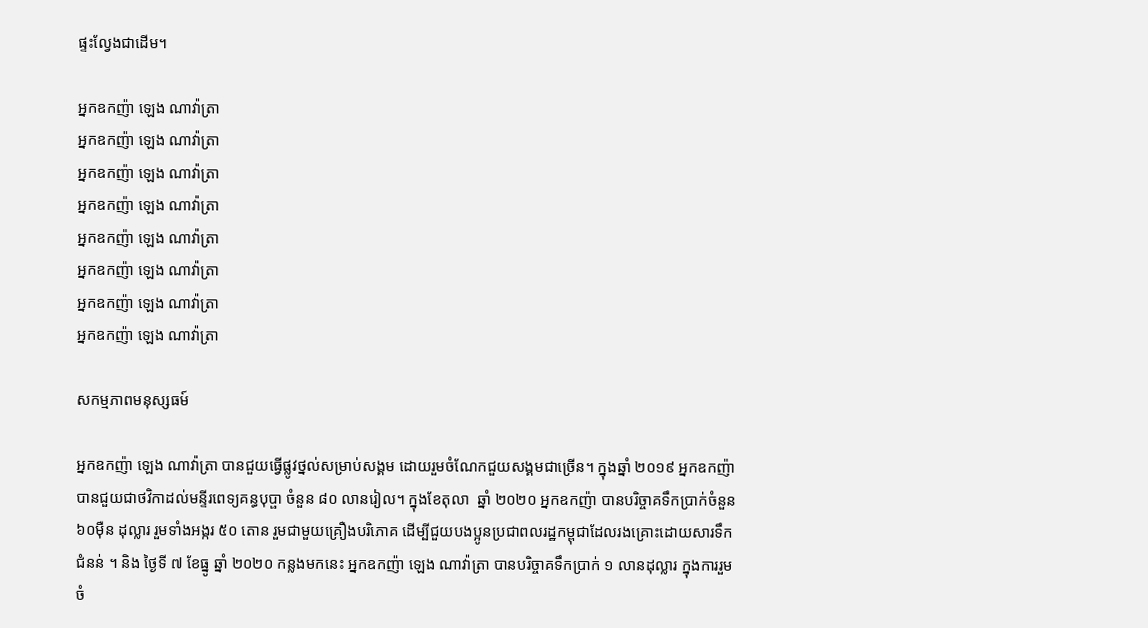ផ្ទះល្វែងជាដើម។

អ្នកឧកញ៉ា ឡេង ណាវ៉ាត្រា
អ្នកឧកញ៉ា ឡេង ណាវ៉ាត្រា
អ្នកឧកញ៉ា ឡេង ណាវ៉ាត្រា
អ្នកឧកញ៉ា ឡេង ណាវ៉ាត្រា
អ្នកឧកញ៉ា ឡេង ណាវ៉ាត្រា
អ្នកឧកញ៉ា ឡេង ណាវ៉ាត្រា
អ្នកឧកញ៉ា ឡេង ណាវ៉ាត្រា
អ្នកឧកញ៉ា ឡេង ណាវ៉ាត្រា

សកម្មភាពមនុស្សធម៍

អ្នកឧកញ៉ា ឡេង ណាវ៉ាត្រា បានជួយធ្វើផ្លូវថ្នល់សម្រាប់សង្គម ដោយរួមចំណែកជួយសង្គមជាច្រើន។ ក្នុងឆ្នាំ ២០១៩ អ្នកឧកញ៉ា បានជួយជាថវិកាដល់មន្ទីរពេទ្យគន្ធបុប្ផា ចំនួន ៨០ លានរៀល។ ក្នុងខែតុលា  ឆ្នាំ ២០២០ អ្នកឧកញ៉ា បានបរិច្ចាគទឹកប្រាក់ចំនួន ៦០ម៉ឺន ដុល្លារ រួមទាំងអង្ករ ៥០ តោន រួមជាមួយគ្រឿងបរិភោគ ដើម្បីជួយបងប្អូនប្រជាពលរដ្ឋកម្ពុជាដែលរងគ្រោះដោយសារទឹកជំនន់ ។ និង ថ្ងៃទី ៧ ខែធ្នូ ឆ្នាំ ២០២០ កន្លងមកនេះ អ្នកឧកញ៉ា ឡេង ណាវ៉ាត្រា បានបរិច្ចាគទឹកប្រាក់ ១ លានដុល្លារ ក្នុងការរួមចំ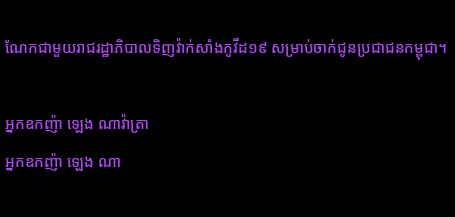ណែកជាមួយរាជរដ្ឋាភិបាលទិញវ៉ាក់សាំងកូវីដ១៩ សម្រាប់ចាក់ជូនប្រជាជនកម្ពុជា។

អ្នកឧកញ៉ា ឡេង ណាវ៉ាត្រា
អ្នកឧកញ៉ា ឡេង ណា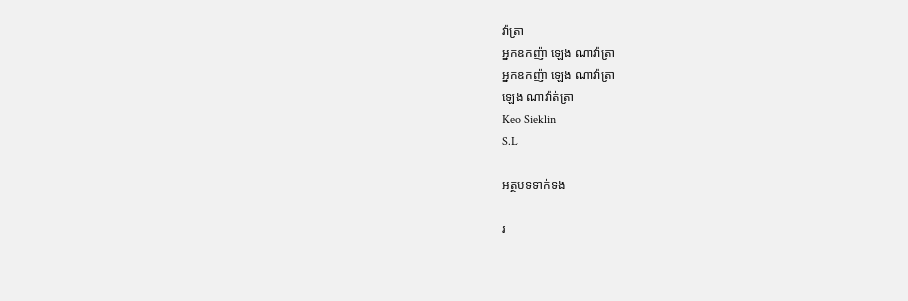វ៉ាត្រា
អ្នកឧកញ៉ា ឡេង ណាវ៉ាត្រា
អ្នកឧកញ៉ា ឡេង ណាវ៉ាត្រា
ឡេង ណាវ៉ាត់ត្រា
Keo Sieklin
S.L

អត្ថបទទាក់ទង

រ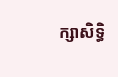ក្សាសិទ្ធិ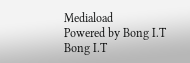Mediaload
Powered by Bong I.T Bong I.T